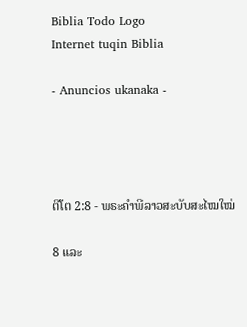Biblia Todo Logo
Internet tuqin Biblia

- Anuncios ukanaka -




ຕີໂຕ 2:8 - ພຣະຄຳພີລາວສະບັບສະໄໝໃໝ່

8 ແລະ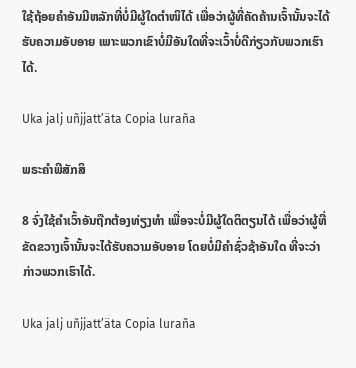ໃຊ້ຖ້ອຍຄຳອັນມີຫລັກທີ່ບໍ່ມີຜູ້ໃດຕຳໜິໄດ້ ເພື່ອວ່າຜູ້ທີ່ຄັດຄ້ານເຈົ້ານັ້ນຈະໄດ້ຮັບຄວາມອັບອາຍ ເພາະພວກເຂົາບໍ່ມີອັນໃດທີ່ຈະເວົ້າບໍ່ດີກ່ຽວກັບພວກເຮົາໄດ້.

Uka jalj uñjjattʼäta Copia luraña

ພຣະຄຳພີສັກສິ

8 ຈົ່ງໃຊ້ຄຳເວົ້າອັນຖືກຕ້ອງທ່ຽງທຳ ເພື່ອຈະບໍ່ມີຜູ້ໃດຕິຕຽນໄດ້ ເພື່ອວ່າຜູ້ທີ່ຂັດຂວາງເຈົ້ານັ້ນຈະໄດ້ຮັບຄວາມອັບອາຍ ໂດຍບໍ່ມີຄຳຊົ່ວຊ້າອັນໃດ ທີ່ຈະວ່າກ່າວພວກເຮົາໄດ້.

Uka jalj uñjjattʼäta Copia luraña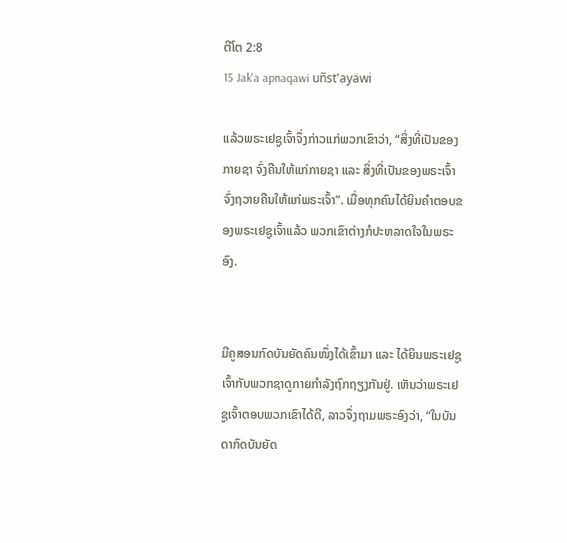ຕີໂຕ 2:8
15 Jak'a apnaqawi uñst'ayäwi

ແລ້ວພຣະເຢຊູເຈົ້າຈຶ່ງກ່າວແກ່ພວກເຂົາວ່າ, “ສິ່ງທີ່ເປັນຂອງກາຍຊາ ຈົ່ງຄືນໃຫ້ແກ່ກາຍຊາ ແລະ ສິ່ງທີ່ເປັນຂອງພຣະເຈົ້າ ຈົ່ງຖວາຍຄືນໃຫ້ແກ່ພຣະເຈົ້າ”. ເມື່ອທຸກຄົນໄດ້ຍິນຄຳຕອບຂອງພຣະເຢຊູເຈົ້າແລ້ວ ພວກເຂົາຕ່າງກໍປະຫລາດໃຈໃນພຣະອົງ.


ມີຄູສອນກົດບັນຍັດຄົນໜຶ່ງໄດ້ເຂົ້າມາ ແລະ ໄດ້ຍິນພຣະເຢຊູເຈົ້າກັບພວກຊາດູກາຍກຳລັງຖົກຖຽງກັນຢູ່. ເຫັນວ່າພຣະເຢຊູເຈົ້າຕອບພວກເຂົາໄດ້ດີ, ລາວຈຶ່ງຖາມພຣະອົງວ່າ, “ໃນບັນດາກົດບັນຍັດ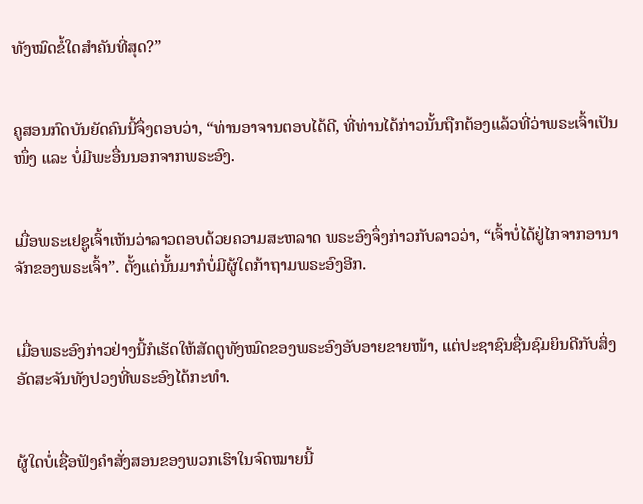ທັງໝົດຂໍ້ໃດສຳຄັນທີ່ສຸດ?”


ຄູສອນກົດບັນຍັດຄົນນີ້ຈຶ່ງຕອບວ່າ, “ທ່ານອາຈານຕອບໄດ້ດີ, ທີ່ທ່ານໄດ້ກ່າວນັ້ນຖືກຕ້ອງແລ້ວທີ່ວ່າພຣະເຈົ້າເປັນໜຶ່ງ ແລະ ບໍ່ມີພະອື່ນນອກຈາກພຣະອົງ.


ເມື່ອພຣະເຢຊູເຈົ້າເຫັນວ່າລາວຕອບດ້ວຍຄວາມສະຫລາດ ພຣະອົງຈຶ່ງກ່າວກັບລາວວ່າ, “ເຈົ້າບໍ່ໄດ້ຢູ່ໄກຈາກອານາຈັກຂອງພຣະເຈົ້າ”. ຕັ້ງແຕ່ນັ້ນມາກໍບໍ່ມີຜູ້ໃດກ້າຖາມພຣະອົງອີກ.


ເມື່ອພຣະອົງກ່າວຢ່າງນີ້ກໍເຮັດໃຫ້ສັດຕູທັງໝົດຂອງພຣະອົງອັບອາຍຂາຍໜ້າ, ແຕ່ປະຊາຊົນຊື່ນຊົມຍິນດີກັບສິ່ງອັດສະຈັນທັງປວງທີ່ພຣະອົງໄດ້ກະທຳ.


ຜູ້ໃດບໍ່ເຊື່ອຟັງຄຳສັ່ງສອນຂອງພວກເຮົາໃນຈົດໝາຍນີ້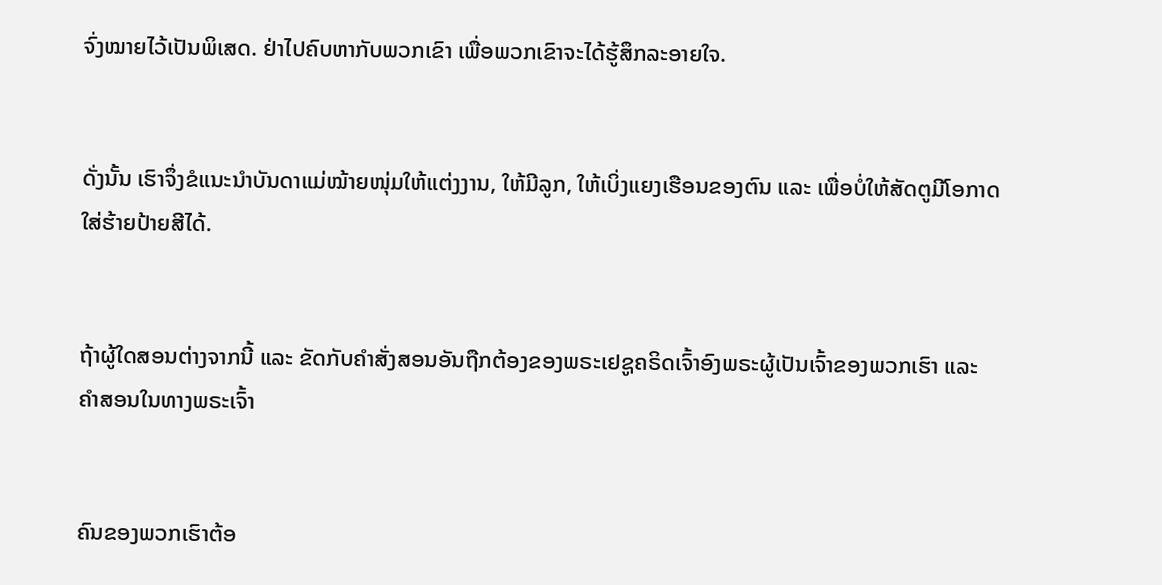ຈົ່ງໝາຍໄວ້ເປັນພິເສດ. ຢ່າໄປຄົບຫາກັບພວກເຂົາ ເພື່ອພວກເຂົາຈະໄດ້ຮູ້ສຶກລະອາຍໃຈ.


ດັ່ງນັ້ນ ເຮົາຈຶ່ງຂໍແນະນຳບັນດາແມ່ໝ້າຍໜຸ່ມໃຫ້ແຕ່ງງານ, ໃຫ້ມີລູກ, ໃຫ້ເບິ່ງແຍງເຮືອນຂອງຕົນ ແລະ ເພື່ອບໍ່ໃຫ້ສັດຕູມີໂອກາດໃສ່ຮ້າຍປ້າຍສີໄດ້.


ຖ້າຜູ້ໃດສອນຕ່າງຈາກນີ້ ແລະ ຂັດກັບຄຳສັ່ງສອນອັນຖືກຕ້ອງຂອງພຣະເຢຊູຄຣິດເຈົ້າອົງພຣະຜູ້ເປັນເຈົ້າຂອງພວກເຮົາ ແລະ ຄຳສອນໃນທາງພຣະເຈົ້າ


ຄົນຂອງພວກເຮົາຕ້ອ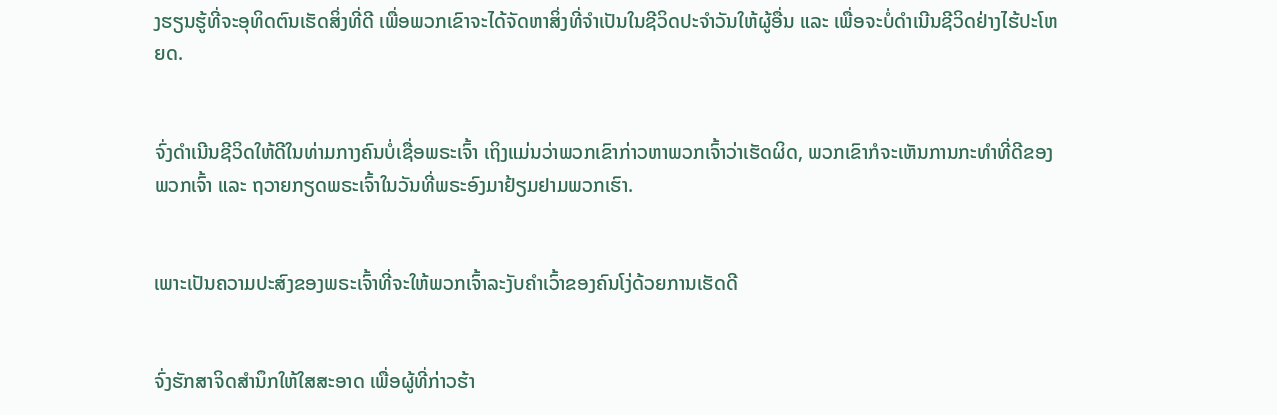ງຮຽນຮູ້ທີ່ຈະອຸທິດຕົນເຮັດສິ່ງທີ່ດີ ເພື່ອພວກເຂົາຈະໄດ້ຈັດຫາສິ່ງທີ່ຈໍາເປັນໃນຊີວິດປະຈໍາວັນໃຫ້ຜູ້ອື່ນ ແລະ ເພື່ອຈະບໍ່ດຳເນີນຊີວິດຢ່າງໄຮ້ປະໂຫຍດ.


ຈົ່ງດຳເນີນຊີວິດໃຫ້ດີໃນທ່າມກາງຄົນບໍ່ເຊື່ອພຣະເຈົ້າ ເຖິງແມ່ນວ່າພວກເຂົາກ່າວຫາພວກເຈົ້າວ່າເຮັດຜິດ, ພວກເຂົາກໍຈະເຫັນການກະທຳທີ່ດີຂອງພວກເຈົ້າ ແລະ ຖວາຍກຽດພຣະເຈົ້າໃນວັນທີ່ພຣະອົງມາຢ້ຽມຢາມພວກເຮົາ.


ເພາະເປັນຄວາມປະສົງຂອງພຣະເຈົ້າທີ່ຈະໃຫ້ພວກເຈົ້າລະງັບຄຳເວົ້າຂອງຄົນໂງ່ດ້ວຍການເຮັດດີ


ຈົ່ງຮັກສາຈິດສຳນຶກໃຫ້ໃສສະອາດ ເພື່ອຜູ້ທີ່ກ່າວຮ້າ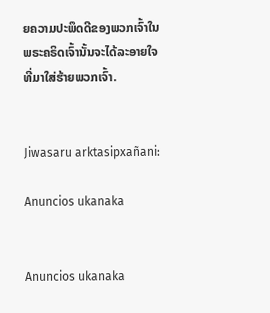ຍຄວາມປະພຶດດີຂອງພວກເຈົ້າໃນພຣະຄຣິດເຈົ້ານັ້ນຈະໄດ້ລະອາຍໃຈທີ່ມາໃສ່ຮ້າຍພວກເຈົ້າ.


Jiwasaru arktasipxañani:

Anuncios ukanaka


Anuncios ukanaka